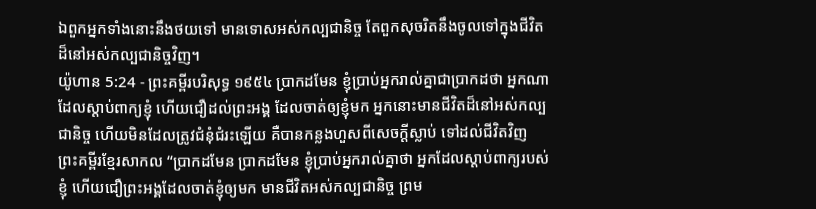ឯពួកអ្នកទាំងនោះនឹងថយទៅ មានទោសអស់កល្បជានិច្ច តែពួកសុចរិតនឹងចូលទៅក្នុងជីវិតដ៏នៅអស់កល្បជានិច្ចវិញ។
យ៉ូហាន 5:24 - ព្រះគម្ពីរបរិសុទ្ធ ១៩៥៤ ប្រាកដមែន ខ្ញុំប្រាប់អ្នករាល់គ្នាជាប្រាកដថា អ្នកណាដែលស្តាប់ពាក្យខ្ញុំ ហើយជឿដល់ព្រះអង្គ ដែលចាត់ឲ្យខ្ញុំមក អ្នកនោះមានជីវិតដ៏នៅអស់កល្បជានិច្ច ហើយមិនដែលត្រូវជំនុំជំរះឡើយ គឺបានកន្លងហួសពីសេចក្ដីស្លាប់ ទៅដល់ជីវិតវិញ ព្រះគម្ពីរខ្មែរសាកល “ប្រាកដមែន ប្រាកដមែន ខ្ញុំប្រាប់អ្នករាល់គ្នាថា អ្នកដែលស្ដាប់ពាក្យរបស់ខ្ញុំ ហើយជឿព្រះអង្គដែលចាត់ខ្ញុំឲ្យមក មានជីវិតអស់កល្បជានិច្ច ព្រម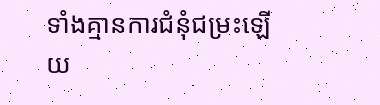ទាំងគ្មានការជំនុំជម្រះឡើយ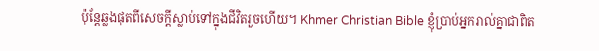ប៉ុន្តែឆ្លងផុតពីសេចក្ដីស្លាប់ទៅក្នុងជីវិតរួចហើយ។ Khmer Christian Bible ខ្ញុំប្រាប់អ្នករាល់គ្នាជាពិត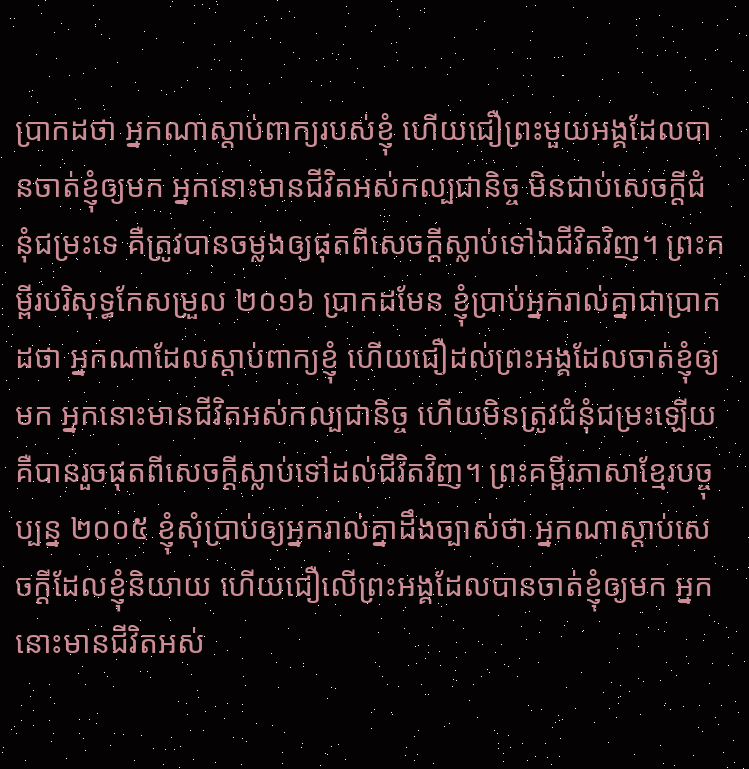ប្រាកដថា អ្នកណាស្តាប់ពាក្យរបស់ខ្ញុំ ហើយជឿព្រះមួយអង្គដែលបានចាត់ខ្ញុំឲ្យមក អ្នកនោះមានជីវិតអស់កល្បជានិច្ច មិនជាប់សេចក្ដីជំនុំជម្រះទេ គឺត្រូវបានចម្លងឲ្យផុតពីសេចក្តីស្លាប់ទៅឯជីវិតវិញ។ ព្រះគម្ពីរបរិសុទ្ធកែសម្រួល ២០១៦ ប្រាកដមែន ខ្ញុំប្រាប់អ្នករាល់គ្នាជាប្រាកដថា អ្នកណាដែលស្តាប់ពាក្យខ្ញុំ ហើយជឿដល់ព្រះអង្គដែលចាត់ខ្ញុំឲ្យមក អ្នកនោះមានជីវិតអស់កល្បជានិច្ច ហើយមិនត្រូវជំនុំជម្រះឡើយ គឺបានរួចផុតពីសេចក្តីស្លាប់ទៅដល់ជីវិតវិញ។ ព្រះគម្ពីរភាសាខ្មែរបច្ចុប្បន្ន ២០០៥ ខ្ញុំសុំប្រាប់ឲ្យអ្នករាល់គ្នាដឹងច្បាស់ថា អ្នកណាស្ដាប់សេចក្ដីដែលខ្ញុំនិយាយ ហើយជឿលើព្រះអង្គដែលបានចាត់ខ្ញុំឲ្យមក អ្នកនោះមានជីវិតអស់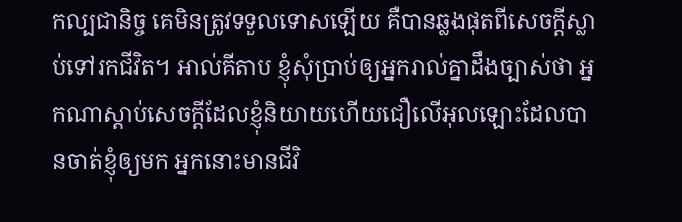កល្បជានិច្ច គេមិនត្រូវទទួលទោសឡើយ គឺបានឆ្លងផុតពីសេចក្ដីស្លាប់ទៅរកជីវិត។ អាល់គីតាប ខ្ញុំសុំប្រាប់ឲ្យអ្នករាល់គ្នាដឹងច្បាស់ថា អ្នកណាស្ដាប់សេចក្ដីដែលខ្ញុំនិយាយហើយជឿលើអុលឡោះដែលបានចាត់ខ្ញុំឲ្យមក អ្នកនោះមានជីវិ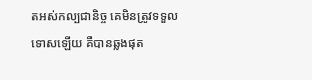តអស់កល្បជានិច្ច គេមិនត្រូវទទួលទោសឡើយ គឺបានឆ្លងផុត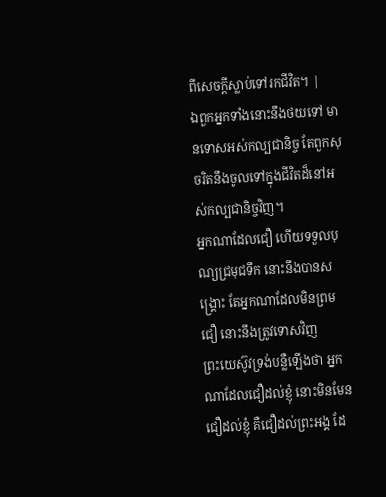ពីសេចក្ដីស្លាប់ទៅរកជីវិត។ |
ឯពួកអ្នកទាំងនោះនឹងថយទៅ មានទោសអស់កល្បជានិច្ច តែពួកសុចរិតនឹងចូលទៅក្នុងជីវិតដ៏នៅអស់កល្បជានិច្ចវិញ។
អ្នកណាដែលជឿ ហើយទទួលបុណ្យជ្រមុជទឹក នោះនឹងបានសង្គ្រោះ តែអ្នកណាដែលមិនព្រមជឿ នោះនឹងត្រូវទោសវិញ
ព្រះយេស៊ូវទ្រង់បន្លឺឡើងថា អ្នកណាដែលជឿដល់ខ្ញុំ នោះមិនមែនជឿដល់ខ្ញុំ គឺជឿដល់ព្រះអង្គ ដែ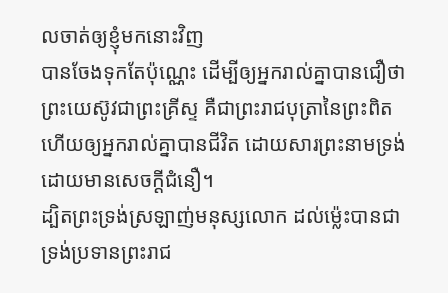លចាត់ឲ្យខ្ញុំមកនោះវិញ
បានចែងទុកតែប៉ុណ្ណេះ ដើម្បីឲ្យអ្នករាល់គ្នាបានជឿថា ព្រះយេស៊ូវជាព្រះគ្រីស្ទ គឺជាព្រះរាជបុត្រានៃព្រះពិត ហើយឲ្យអ្នករាល់គ្នាបានជីវិត ដោយសារព្រះនាមទ្រង់ ដោយមានសេចក្ដីជំនឿ។
ដ្បិតព្រះទ្រង់ស្រឡាញ់មនុស្សលោក ដល់ម៉្លេះបានជាទ្រង់ប្រទានព្រះរាជ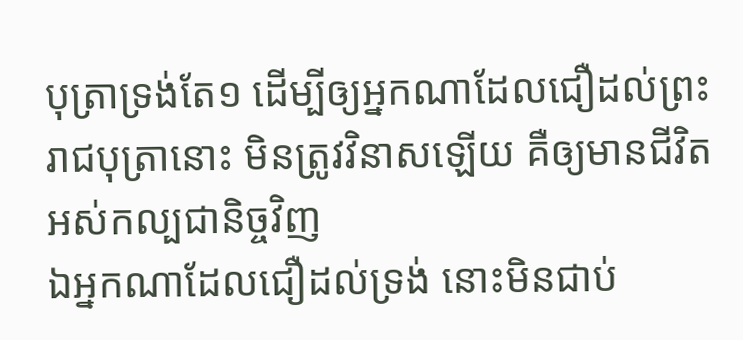បុត្រាទ្រង់តែ១ ដើម្បីឲ្យអ្នកណាដែលជឿដល់ព្រះរាជបុត្រានោះ មិនត្រូវវិនាសឡើយ គឺឲ្យមានជីវិតអស់កល្បជានិច្ចវិញ
ឯអ្នកណាដែលជឿដល់ទ្រង់ នោះមិនជាប់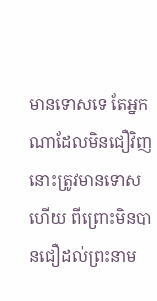មានទោសទេ តែអ្នកណាដែលមិនជឿវិញ នោះត្រូវមានទោសហើយ ពីព្រោះមិនបានជឿដល់ព្រះនាម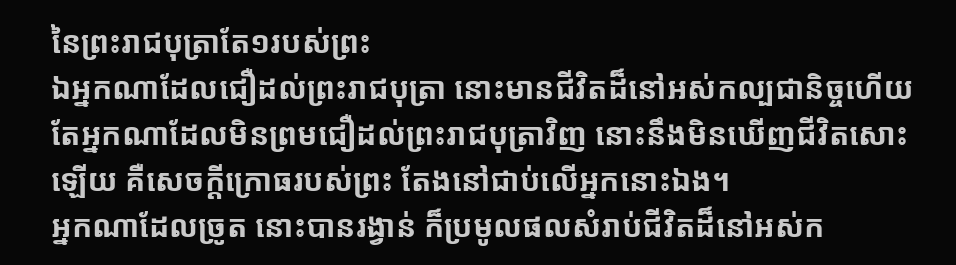នៃព្រះរាជបុត្រាតែ១របស់ព្រះ
ឯអ្នកណាដែលជឿដល់ព្រះរាជបុត្រា នោះមានជីវិតដ៏នៅអស់កល្បជានិច្ចហើយ តែអ្នកណាដែលមិនព្រមជឿដល់ព្រះរាជបុត្រាវិញ នោះនឹងមិនឃើញជីវិតសោះឡើយ គឺសេចក្ដីក្រោធរបស់ព្រះ តែងនៅជាប់លើអ្នកនោះឯង។
អ្នកណាដែលច្រូត នោះបានរង្វាន់ ក៏ប្រមូលផលសំរាប់ជីវិតដ៏នៅអស់ក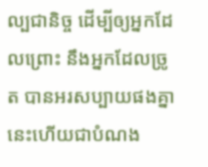ល្បជានិច្ច ដើម្បីឲ្យអ្នកដែលព្រោះ នឹងអ្នកដែលច្រូត បានអរសប្បាយផងគ្នា
នេះហើយជាបំណង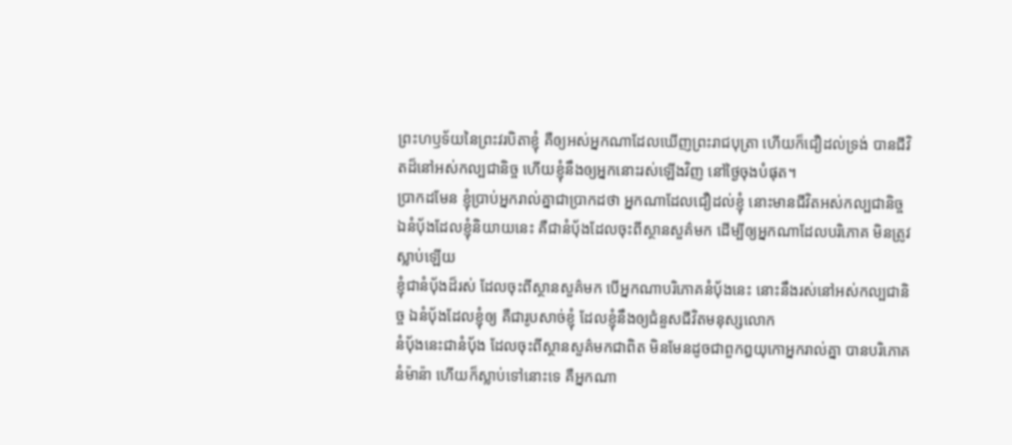ព្រះហឫទ័យនៃព្រះវរបិតាខ្ញុំ គឺឲ្យអស់អ្នកណាដែលឃើញព្រះរាជបុត្រា ហើយក៏ជឿដល់ទ្រង់ បានជីវិតដ៏នៅអស់កល្បជានិច្ច ហើយខ្ញុំនឹងឲ្យអ្នកនោះរស់ឡើងវិញ នៅថ្ងៃចុងបំផុត។
ប្រាកដមែន ខ្ញុំប្រាប់អ្នករាល់គ្នាជាប្រាកដថា អ្នកណាដែលជឿដល់ខ្ញុំ នោះមានជីវិតអស់កល្បជានិច្ច
ឯនំបុ័ងដែលខ្ញុំនិយាយនេះ គឺជានំបុ័ងដែលចុះពីស្ថានសួគ៌មក ដើម្បីឲ្យអ្នកណាដែលបរិភោគ មិនត្រូវស្លាប់ឡើយ
ខ្ញុំជានំបុ័ងដ៏រស់ ដែលចុះពីស្ថានសួគ៌មក បើអ្នកណាបរិភោគនំបុ័ងនេះ នោះនឹងរស់នៅអស់កល្បជានិច្ច ឯនំបុ័ងដែលខ្ញុំឲ្យ គឺជារូបសាច់ខ្ញុំ ដែលខ្ញុំនឹងឲ្យជំនួសជីវិតមនុស្សលោក
នំបុ័ងនេះជានំបុ័ង ដែលចុះពីស្ថានសួគ៌មកជាពិត មិនមែនដូចជាពួកឰយុកោអ្នករាល់គ្នា បានបរិភោគនំម៉ាន៉ា ហើយក៏ស្លាប់ទៅនោះទេ គឺអ្នកណា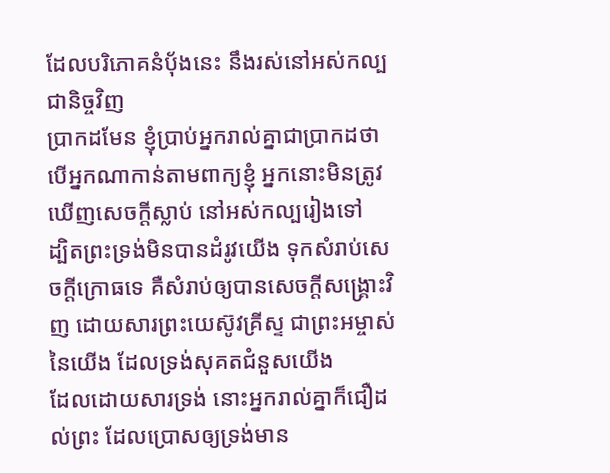ដែលបរិភោគនំបុ័ងនេះ នឹងរស់នៅអស់កល្បជានិច្ចវិញ
ប្រាកដមែន ខ្ញុំប្រាប់អ្នករាល់គ្នាជាប្រាកដថា បើអ្នកណាកាន់តាមពាក្យខ្ញុំ អ្នកនោះមិនត្រូវឃើញសេចក្ដីស្លាប់ នៅអស់កល្បរៀងទៅ
ដ្បិតព្រះទ្រង់មិនបានដំរូវយើង ទុកសំរាប់សេចក្ដីក្រោធទេ គឺសំរាប់ឲ្យបានសេចក្ដីសង្គ្រោះវិញ ដោយសារព្រះយេស៊ូវគ្រីស្ទ ជាព្រះអម្ចាស់នៃយើង ដែលទ្រង់សុគតជំនួសយើង
ដែលដោយសារទ្រង់ នោះអ្នករាល់គ្នាក៏ជឿដល់ព្រះ ដែលប្រោសឲ្យទ្រង់មាន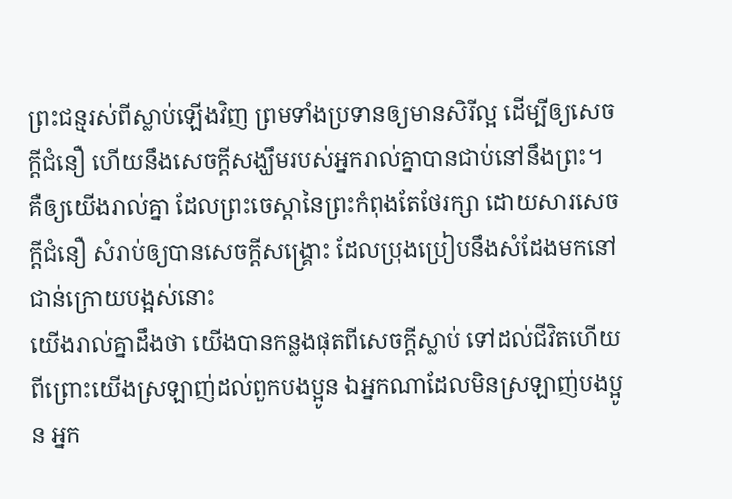ព្រះជន្មរស់ពីស្លាប់ឡើងវិញ ព្រមទាំងប្រទានឲ្យមានសិរីល្អ ដើម្បីឲ្យសេចក្ដីជំនឿ ហើយនឹងសេចក្ដីសង្ឃឹមរបស់អ្នករាល់គ្នាបានជាប់នៅនឹងព្រះ។
គឺឲ្យយើងរាល់គ្នា ដែលព្រះចេស្តានៃព្រះកំពុងតែថែរក្សា ដោយសារសេចក្ដីជំនឿ សំរាប់ឲ្យបានសេចក្ដីសង្គ្រោះ ដែលប្រុងប្រៀបនឹងសំដែងមកនៅជាន់ក្រោយបង្អស់នោះ
យើងរាល់គ្នាដឹងថា យើងបានកន្លងផុតពីសេចក្ដីស្លាប់ ទៅដល់ជីវិតហើយ ពីព្រោះយើងស្រឡាញ់ដល់ពួកបងប្អូន ឯអ្នកណាដែលមិនស្រឡាញ់បងប្អូន អ្នក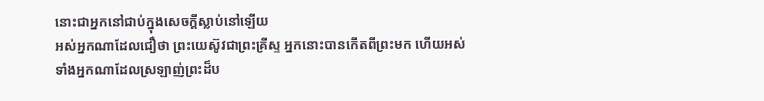នោះជាអ្នកនៅជាប់ក្នុងសេចក្ដីស្លាប់នៅឡើយ
អស់អ្នកណាដែលជឿថា ព្រះយេស៊ូវជាព្រះគ្រីស្ទ អ្នកនោះបានកើតពីព្រះមក ហើយអស់ទាំងអ្នកណាដែលស្រឡាញ់ព្រះដ៏ប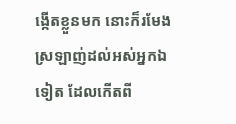ង្កើតខ្លួនមក នោះក៏រមែងស្រឡាញ់ដល់អស់អ្នកឯទៀត ដែលកើតពី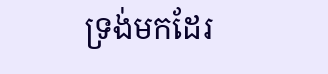ទ្រង់មកដែរ